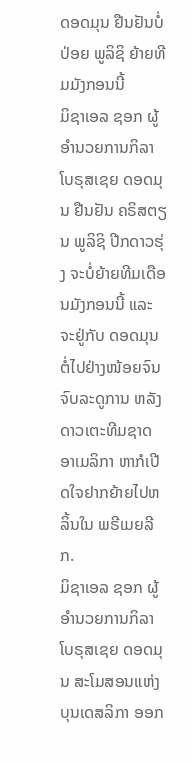ດອດມຸນ ຢືນຢັນບໍ່ປ່ອຍ ພູລິຊິ ຍ້າຍທີມມັງກອນນີ້
ມິຊາເອລ ຊອກ ຜູ້ອຳນວຍການກິລາ ໂບຣຸສເຊຍ ດອດມຸນ ຢືນຢັນ ຄຣິສຕຽນ ພູລິຊິ ປີກດາວຮຸ່ງ ຈະບໍ່ຍ້າຍທີມເດືອນມັງກອນນີ້ ແລະ ຈະຢູ່ກັບ ດອດມຸນ ຕໍ່ໄປຢ່າງໜ້ອຍຈົນຈົບລະດູການ ຫລັງດາວເຕະທີມຊາດອາເມລິກາ ຫາກໍເປີດໃຈຢາກຍ້າຍໄປຫລິ້ນໃນ ພຣີເມຍລີກ.
ມິຊາເອລ ຊອກ ຜູ້ອຳນວຍການກິລາ ໂບຣຸສເຊຍ ດອດມຸນ ສະໂມສອນແຫ່ງ ບຸນເດສລິກາ ອອກ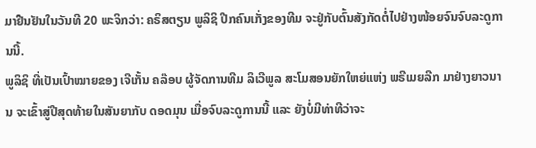ມາຢືນຢັນໃນວັນທີ 20 ພະຈິກວ່າ: ຄຣິສຕຽນ ພູລິຊິ ປີກຄົນເກັ່ງຂອງທີມ ຈະຢູ່ກັບຕົ້ນສັງກັດຕໍ່ໄປຢ່າງໜ້ອຍຈົນຈົບລະດູການນີ້.
ພູລິຊິ ທີ່ເປັນເປົ້າໝາຍຂອງ ເຈີເກັ້ນ ຄລ໊ອບ ຜູ້ຈັດການທີມ ລິເວີພູລ ສະໂມສອນຍັກໃຫຍ່ແຫ່ງ ພຣີເມຍລີກ ມາຢ່າງຍາວນານ ຈະເຂົ້າສູ່ປີສຸດທ້າຍໃນສັນຍາກັບ ດອດມຸນ ເມື່ອຈົບລະດູການນີ້ ແລະ ຍັງບໍ່ມີທ່າທີວ່າຈະ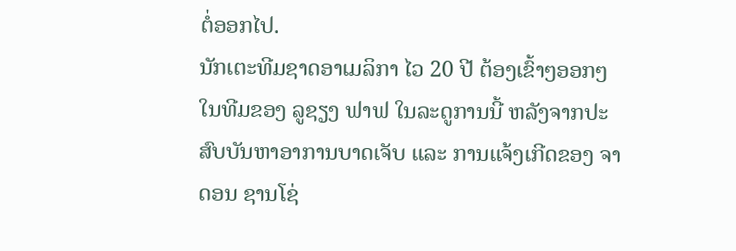ຕໍ່ອອກໄປ.
ນັກເຕະທີມຊາດອາເມລິກາ ໄວ 20 ປີ ຕ້ອງເຂົ້າໆອອກໆໃນທີມຂອງ ລູຊຽງ ຟາຟ ໃນລະດູການນີ້ ຫລັງຈາກປະສົບບັນຫາອາການບາດເຈັບ ແລະ ການແຈ້ງເກີດຂອງ ຈາດອນ ຊານໂຊ່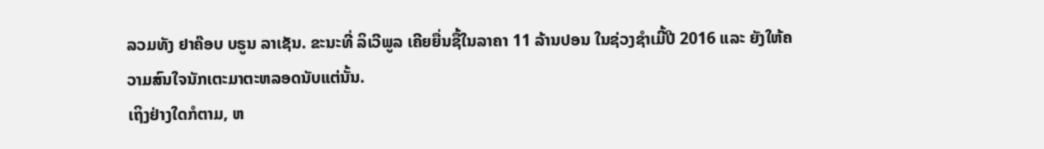ລວມທັງ ຢາຄ໊ອບ ບຣູນ ລາເຊັນ. ຂະນະທີ່ ລິເວີພູລ ເຄີຍຍື່ນຊື້ໃນລາຄາ 11 ລ້ານປອນ ໃນຊ່ວງຊຳເມີ້ປີ 2016 ແລະ ຍັງໃຫ້ຄວາມສົນໃຈນັກເຕະມາຕະຫລອດນັບແຕ່ນັ້ນ.
ເຖິງຢ່າງໃດກໍຕາມ, ຫ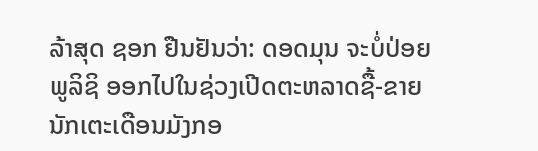ລ້າສຸດ ຊອກ ຢືນຢັນວ່າ: ດອດມຸນ ຈະບໍ່ປ່ອຍ ພູລິຊິ ອອກໄປໃນຊ່ວງເປີດຕະຫລາດຊື້-ຂາຍນັກເຕະເດືອນມັງກອ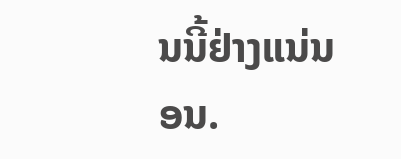ນນີ້ຢ່າງແນ່ນອນ.